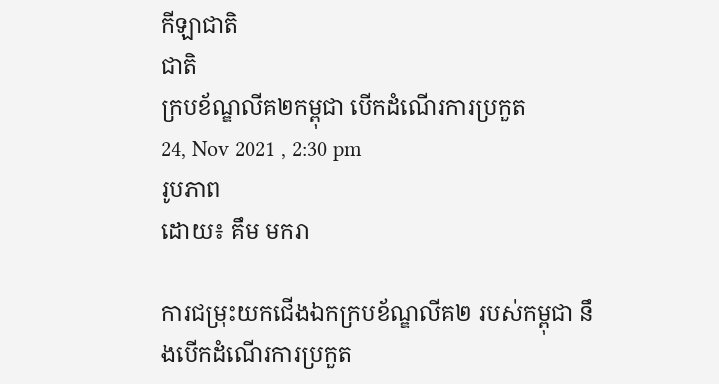កីឡាជាតិ
ជាតិ
ក្របខ័ណ្ឌលីគ២កម្ពុជា បើកដំណើរការប្រកួត
24, Nov 2021 , 2:30 pm
រូបភាព
ដោយ៖ គឹម មករា

ការជម្រុះយកជើងឯកក្របខ័ណ្ឌលីគ២ របស់កម្ពុជា នឹងបើកដំណើរការប្រកួត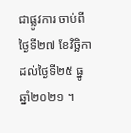ជាផ្លូវការ ចាប់ពីថ្ងៃទី២៧ ខែវិច្ឆិកា ដល់ថ្ងៃទី២៥ ធ្នូ ឆ្នាំ២០២១ ។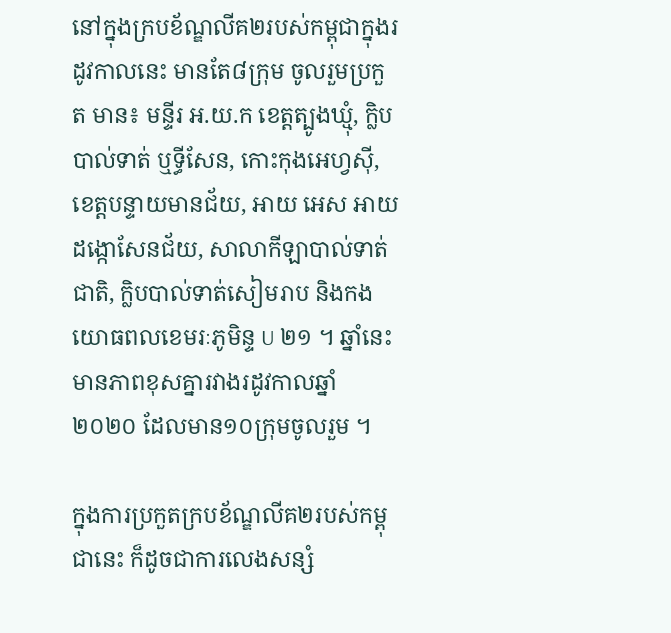នៅក្នុងក្របខ័ណ្ឌលីគ២របស់កម្ពុជាក្នុងរដូវកាលនេះ មានតែ៨ក្រុម ចូលរួមប្រកួត មាន៖ មន្ទីរ អ.យ.ក ខេត្តត្បូងឃ្មុំ, ក្លិបបាល់ទាត់ ឬទ្ធីសែន, កោះកុងអេហ្វស៊ី, ខេត្តបន្ទាយមានជ័យ, អាយ អេស អាយ ដង្កោសែនជ័យ, សាលាកីឡាបាល់ទាត់ជាតិ, ក្លិបបាល់ទាត់សៀមរាប និងកងយោធពលខេមរៈភូមិន្ទ U ២១ ។ ឆ្នាំនេះ មានភាពខុសគ្នារវាងរដូវកាលឆ្នាំ២០២០ ដែលមាន១០ក្រុមចូលរួម ។

ក្នុងការប្រកួតក្របខ័ណ្ឌលីគ២របស់កម្ពុជានេះ ក៏ដូចជាការលេងសន្សំ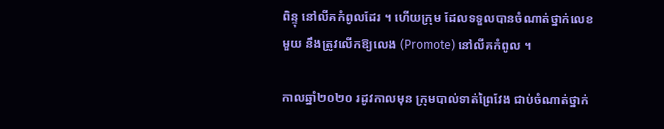ពិន្ទុ នៅលីគកំពូលដែរ ។ ហើយក្រុម ដែលទទួលបានចំណាត់ថ្នាក់លេខមួយ នឹងត្រូវលើកឱ្យលេង (Promote) នៅលីគកំពូល ។

កាលឆ្នាំ២០២០ រដូវកាលមុន ក្រុមបាល់ទាត់ព្រៃវែង ជាប់ចំណាត់ថ្នាក់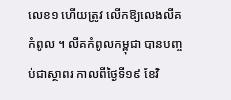លេខ១ ហើយត្រូវ លើកឱ្យលេងលីគកំពូល ។ លីគកំពូលកម្ពុជា បានបញ្ចប់ជាស្ថាពរ កាលពីថ្ងៃទី១៩ ខែវិ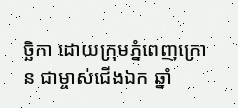ច្ឆិកា ដោយក្រុមភ្នំពេញក្រោន ជាម្ចាស់ជើងឯក ឆ្នាំ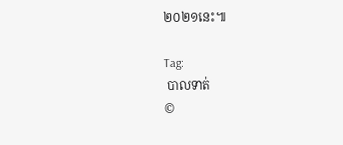២០២១នេះ៕

Tag:
 បាលទាត់
©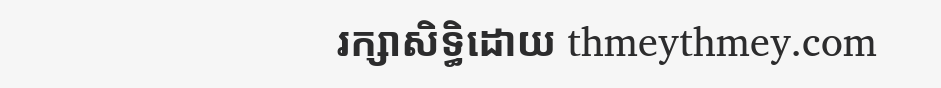រក្សាសិទ្ធិដោយ thmeythmey.com